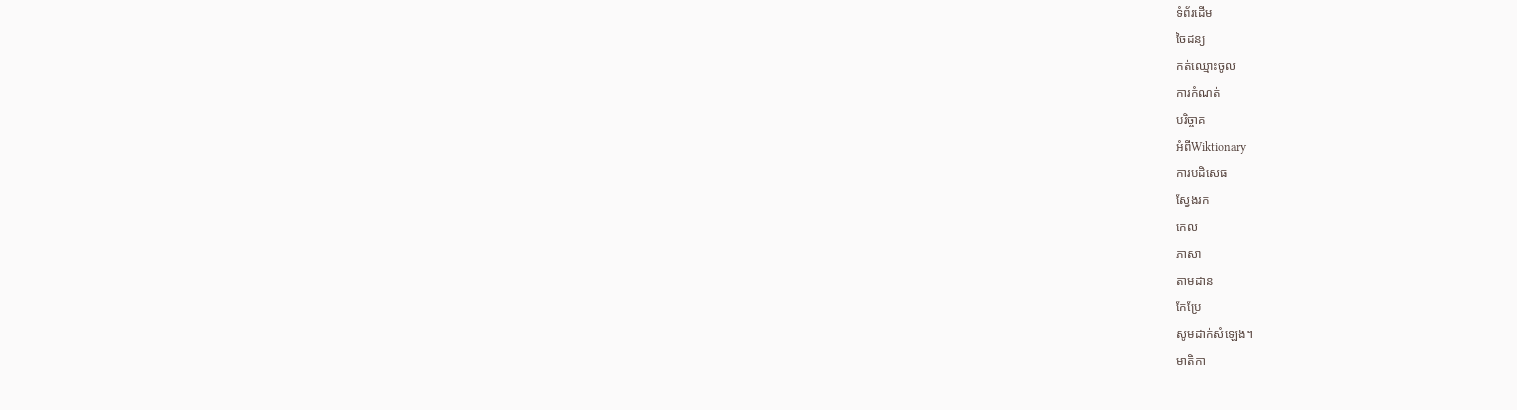ទំព័រដើម
ចៃដន្យ
កត់ឈ្មោះចូល
ការកំណត់
បរិច្ចាគ
អំពីWiktionary
ការបដិសេធ
ស្វែងរក
កេល
ភាសា
តាមដាន
កែប្រែ
សូមដាក់សំឡេង។
មាតិកា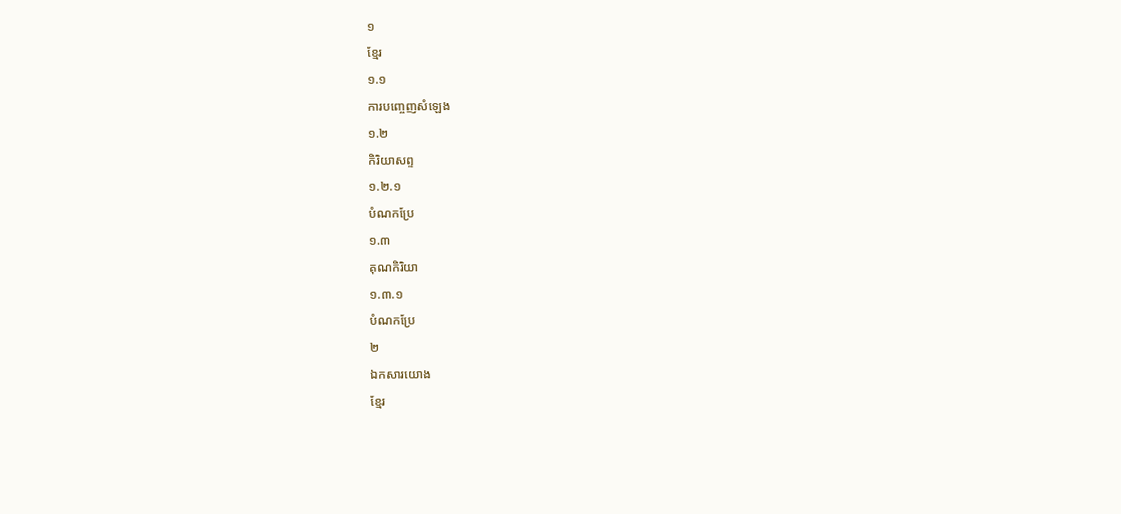១
ខ្មែរ
១.១
ការបញ្ចេញសំឡេង
១.២
កិរិយាសព្ទ
១.២.១
បំណកប្រែ
១.៣
គុណកិរិយា
១.៣.១
បំណកប្រែ
២
ឯកសារយោង
ខ្មែរ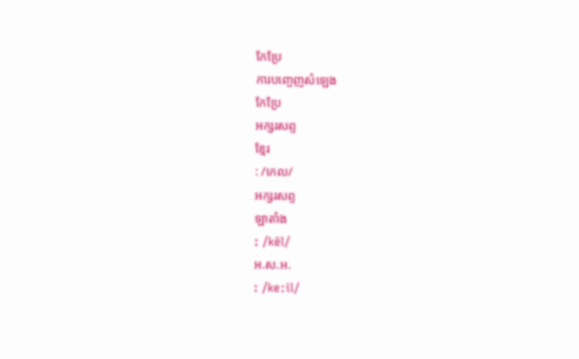កែប្រែ
ការបញ្ចេញសំឡេង
កែប្រែ
អក្សរសព្ទ
ខ្មែរ
: /កេល/
អក្សរសព្ទ
ឡាតាំង
: /kēl/
អ.ស.អ.
: /keːil/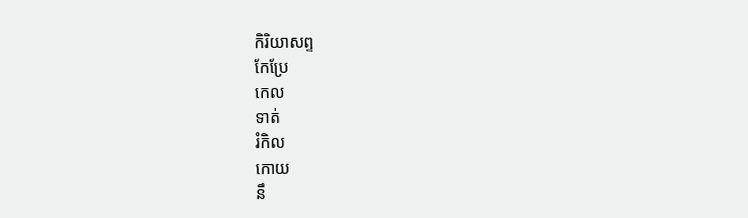កិរិយាសព្ទ
កែប្រែ
កេល
ទាត់
រំកិល
កោយ
នឹ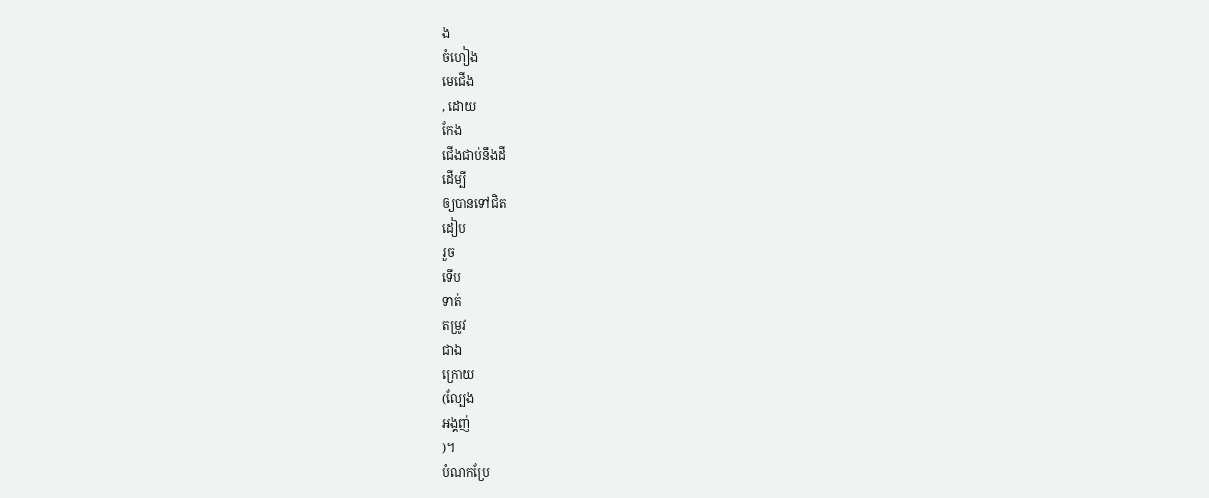ង
ចំហៀង
មេជើង
, ដោយ
កែង
ជើងជាប់នឹងដី
ដើម្បី
ឲ្យបានទៅជិត
ដៀប
រួច
ទើប
ទាត់
តម្រូវ
ជាឯ
ក្រោយ
(ល្បែង
អង្គញ់
)។
បំណកប្រែ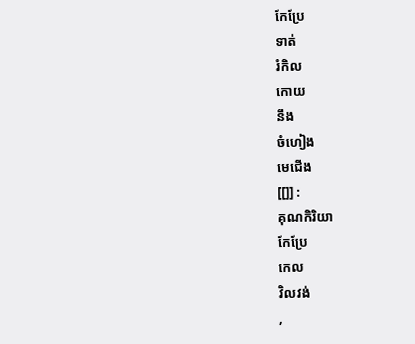កែប្រែ
ទាត់
រំកិល
កោយ
នឹង
ចំហៀង
មេជើង
[[]] :
គុណកិរិយា
កែប្រែ
កេល
វិលវង់
,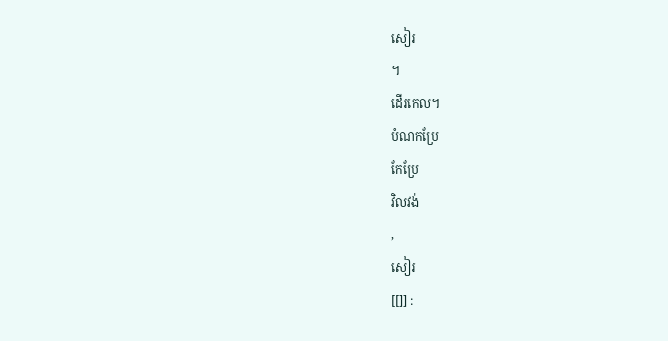សៀរ
។
ដើរកេល។
បំណកប្រែ
កែប្រែ
វិលវង់
,
សៀរ
[[]] :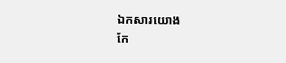ឯកសារយោង
កែ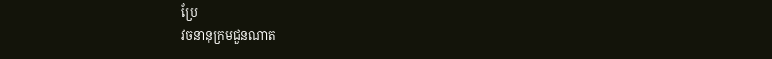ប្រែ
វចនានុក្រមជួនណាត